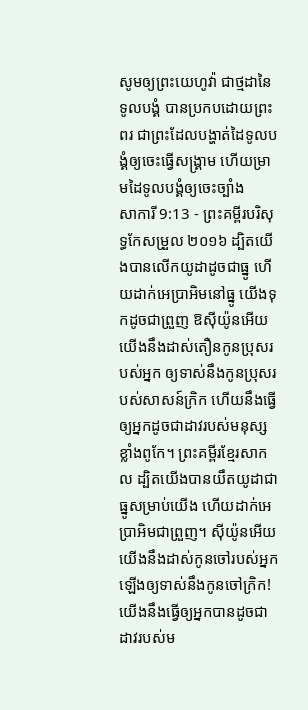សូមឲ្យព្រះយេហូវ៉ា ជាថ្មដានៃទូលបង្គំ បានប្រកបដោយព្រះពរ ជាព្រះដែលបង្ហាត់ដៃទូលបង្គំឲ្យចេះធ្វើសង្គ្រាម ហើយម្រាមដៃទូលបង្គំឲ្យចេះច្បាំង
សាការី 9:13 - ព្រះគម្ពីរបរិសុទ្ធកែសម្រួល ២០១៦ ដ្បិតយើងបានលើកយូដាដូចជាធ្នូ ហើយដាក់អេប្រាអិមនៅធ្នូ យើងទុកដូចជាព្រួញ ឱស៊ីយ៉ូនអើយ យើងនឹងដាស់តឿនកូនប្រុសរបស់អ្នក ឲ្យទាស់នឹងកូនប្រុសរបស់សាសន៍ក្រិក ហើយនឹងធ្វើឲ្យអ្នកដូចជាដាវរបស់មនុស្សខ្លាំងពូកែ។ ព្រះគម្ពីរខ្មែរសាកល ដ្បិតយើងបានយឹតយូដាជាធ្នូសម្រាប់យើង ហើយដាក់អេប្រាអិមជាព្រួញ។ ស៊ីយ៉ូនអើយ យើងនឹងដាស់កូនចៅរបស់អ្នកឡើងឲ្យទាស់នឹងកូនចៅក្រិក! យើងនឹងធ្វើឲ្យអ្នកបានដូចជាដាវរបស់ម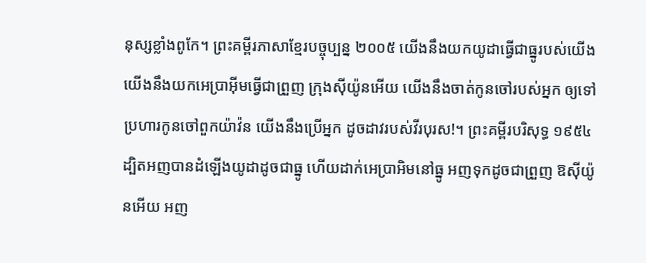នុស្សខ្លាំងពូកែ។ ព្រះគម្ពីរភាសាខ្មែរបច្ចុប្បន្ន ២០០៥ យើងនឹងយកយូដាធ្វើជាធ្នូរបស់យើង យើងនឹងយកអេប្រាអ៊ីមធ្វើជាព្រួញ ក្រុងស៊ីយ៉ូនអើយ យើងនឹងចាត់កូនចៅរបស់អ្នក ឲ្យទៅប្រហារកូនចៅពួកយ៉ាវ៉ន យើងនឹងប្រើអ្នក ដូចដាវរបស់វីរបុរស!។ ព្រះគម្ពីរបរិសុទ្ធ ១៩៥៤ ដ្បិតអញបានដំឡើងយូដាដូចជាធ្នូ ហើយដាក់អេប្រាអិមនៅធ្នូ អញទុកដូចជាព្រួញ ឱស៊ីយ៉ូនអើយ អញ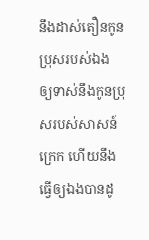នឹងដាស់តឿនកូនប្រុសរបស់ឯង ឲ្យទាស់នឹងកូនប្រុសរបស់សាសន៍ក្រេក ហើយនឹងធ្វើឲ្យឯងបានដូ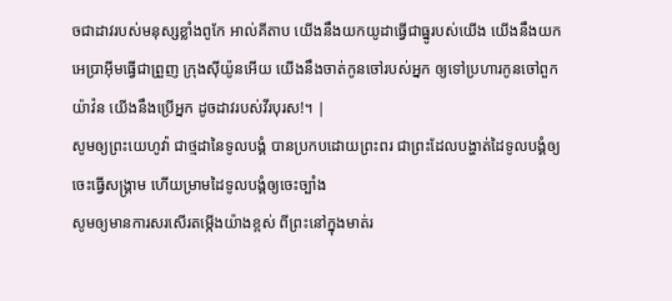ចជាដាវរបស់មនុស្សខ្លាំងពូកែ អាល់គីតាប យើងនឹងយកយូដាធ្វើជាធ្នូរបស់យើង យើងនឹងយកអេប្រាអ៊ីមធ្វើជាព្រួញ ក្រុងស៊ីយ៉ូនអើយ យើងនឹងចាត់កូនចៅរបស់អ្នក ឲ្យទៅប្រហារកូនចៅពួកយ៉ាវ៉ន យើងនឹងប្រើអ្នក ដូចដាវរបស់វីរបុរស!។ |
សូមឲ្យព្រះយេហូវ៉ា ជាថ្មដានៃទូលបង្គំ បានប្រកបដោយព្រះពរ ជាព្រះដែលបង្ហាត់ដៃទូលបង្គំឲ្យចេះធ្វើសង្គ្រាម ហើយម្រាមដៃទូលបង្គំឲ្យចេះច្បាំង
សូមឲ្យមានការសរសើរតម្កើងយ៉ាងខ្ពស់ ពីព្រះនៅក្នុងមាត់រ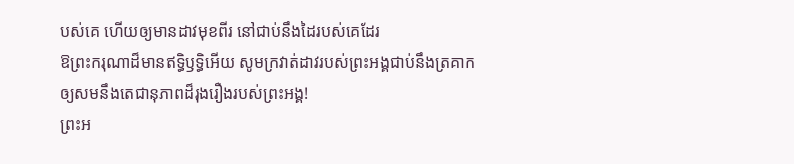បស់គេ ហើយឲ្យមានដាវមុខពីរ នៅជាប់នឹងដៃរបស់គេដែរ
ឱព្រះករុណាដ៏មានឥទ្ធិឫទ្ធិអើយ សូមក្រវាត់ដាវរបស់ព្រះអង្គជាប់នឹងត្រគាក ឲ្យសមនឹងតេជានុភាពដ៏រុងរឿងរបស់ព្រះអង្គ!
ព្រះអ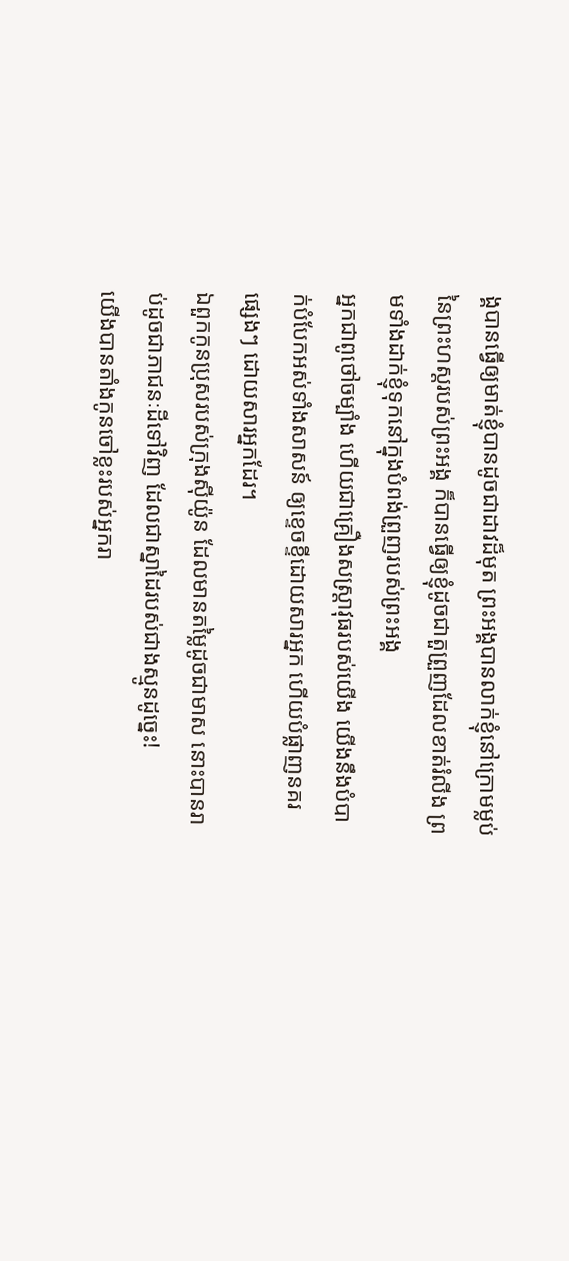ង្គបានធ្វើឲ្យមាត់ខ្ញុំបានដូចជាដាវដ៏មុត ព្រះអង្គបានលាក់ខ្ញុំនៅក្រោមម្លប់ នៃព្រះហស្តរបស់ព្រះអង្គ ក៏បានធ្វើឲ្យខ្ញុំដូចជាតួព្រួញដែលខាត់រំលីង ព្រមទាំងដាក់ខ្ញុំទុកនៅក្នុងបំពង់ព្រួញរបស់ព្រះអង្គ
អ្នកជាពូថៅចម្បាំង ហើយជាគ្រឿងសស្ត្រាវុធរបស់យើង យើងនឹងបំបាក់បំបែកអស់ទាំងសាសន៍ ឲ្យខ្ទេចខ្ទីដោយសារអ្នក ហើយបំផ្លាញនគរផ្សេងៗ ដោយសារអ្នកដែរ។
ឯពួកកូនប្រុសរបស់ក្រុងស៊ីយ៉ូន ដែលមានតម្លៃដូចជាមាស នោះបានរាប់ដូចជាភាជនៈដីទៅវិញ ដែលជាស្នាដៃរបស់ជាងស្មូនដូច្នេះ!
យើងបានតាំងកូនចៅខ្លះរបស់អ្នករា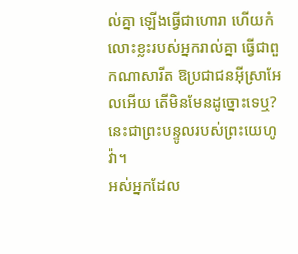ល់គ្នា ឡើងធ្វើជាហោរា ហើយកំលោះខ្លះរបស់អ្នករាល់គ្នា ធ្វើជាពួកណាសារីត ឱប្រជាជនអ៊ីស្រាអែលអើយ តើមិនមែនដូច្នោះទេឬ? នេះជាព្រះបន្ទូលរបស់ព្រះយេហូវ៉ា។
អស់អ្នកដែល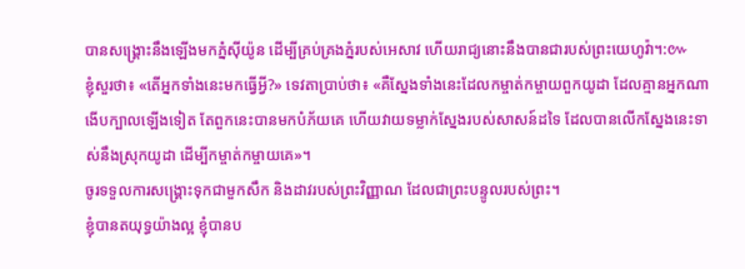បានសង្គ្រោះនឹងឡើងមកភ្នំស៊ីយ៉ូន ដើម្បីគ្រប់គ្រងភ្នំរបស់អេសាវ ហើយរាជ្យនោះនឹងបានជារបស់ព្រះយេហូវ៉ា។:៚
ខ្ញុំសួរថា៖ «តើអ្នកទាំងនេះមកធ្វើអ្វី?» ទេវតាប្រាប់ថា៖ «គឺស្នែងទាំងនេះដែលកម្ចាត់កម្ចាយពួកយូដា ដែលគ្មានអ្នកណាងើបក្បាលឡើងទៀត តែពួកនេះបានមកបំភ័យគេ ហើយវាយទម្លាក់ស្នែងរបស់សាសន៍ដទៃ ដែលបានលើកស្នែងនេះទាស់នឹងស្រុកយូដា ដើម្បីកម្ចាត់កម្ចាយគេ»។
ចូរទទួលការសង្គ្រោះទុកជាមួកសឹក និងដាវរបស់ព្រះវិញ្ញាណ ដែលជាព្រះបន្ទូលរបស់ព្រះ។
ខ្ញុំបានតយុទ្ធយ៉ាងល្អ ខ្ញុំបានប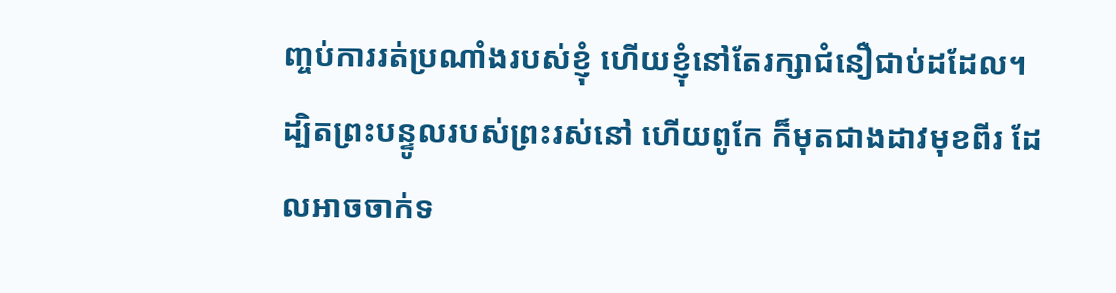ញ្ចប់ការរត់ប្រណាំងរបស់ខ្ញុំ ហើយខ្ញុំនៅតែរក្សាជំនឿជាប់ដដែល។
ដ្បិតព្រះបន្ទូលរបស់ព្រះរស់នៅ ហើយពូកែ ក៏មុតជាងដាវមុខពីរ ដែលអាចចាក់ទ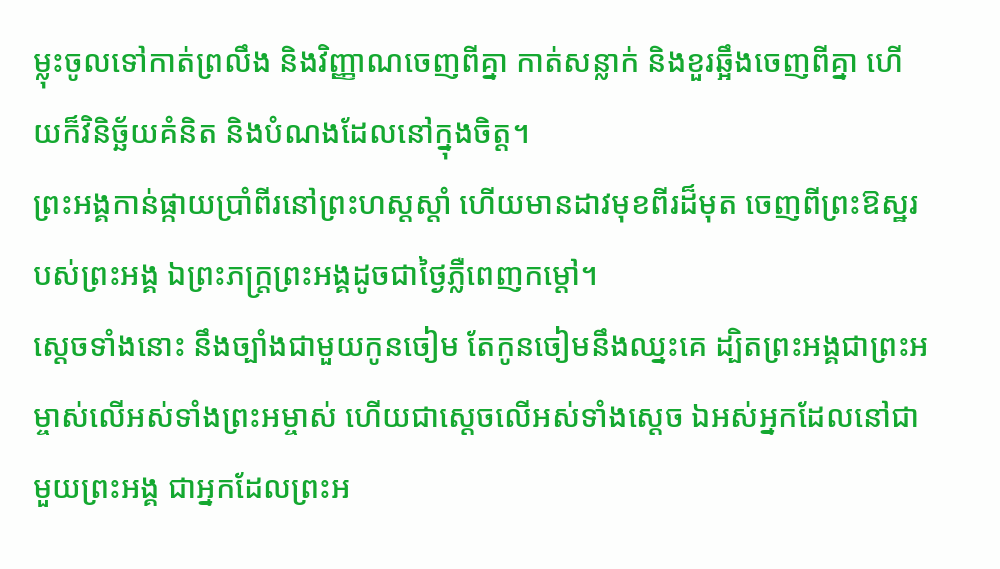ម្លុះចូលទៅកាត់ព្រលឹង និងវិញ្ញាណចេញពីគ្នា កាត់សន្លាក់ និងខួរឆ្អឹងចេញពីគ្នា ហើយក៏វិនិច្ឆ័យគំនិត និងបំណងដែលនៅក្នុងចិត្ត។
ព្រះអង្គកាន់ផ្កាយប្រាំពីរនៅព្រះហស្តស្តាំ ហើយមានដាវមុខពីរដ៏មុត ចេញពីព្រះឱស្ឋរបស់ព្រះអង្គ ឯព្រះភក្ត្រព្រះអង្គដូចជាថ្ងៃភ្លឺពេញកម្ដៅ។
ស្ដេចទាំងនោះ នឹងច្បាំងជាមួយកូនចៀម តែកូនចៀមនឹងឈ្នះគេ ដ្បិតព្រះអង្គជាព្រះអម្ចាស់លើអស់ទាំងព្រះអម្ចាស់ ហើយជាស្តេចលើអស់ទាំងស្តេច ឯអស់អ្នកដែលនៅជាមួយព្រះអង្គ ជាអ្នកដែលព្រះអ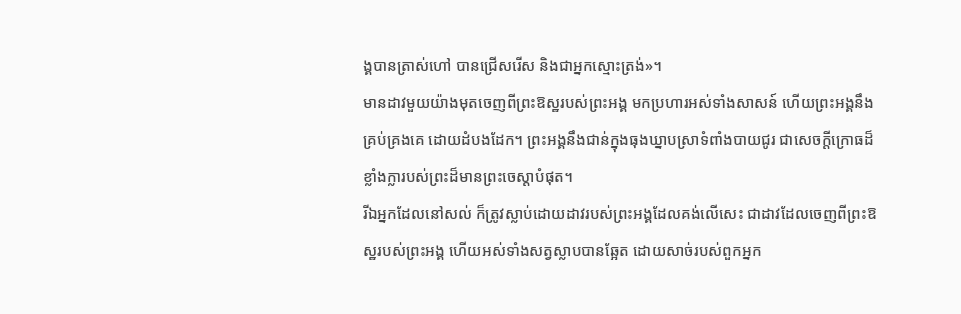ង្គបានត្រាស់ហៅ បានជ្រើសរើស និងជាអ្នកស្មោះត្រង់»។
មានដាវមួយយ៉ាងមុតចេញពីព្រះឱស្ឋរបស់ព្រះអង្គ មកប្រហារអស់ទាំងសាសន៍ ហើយព្រះអង្គនឹងគ្រប់គ្រងគេ ដោយដំបងដែក។ ព្រះអង្គនឹងជាន់ក្នុងធុងឃ្នាបស្រាទំពាំងបាយជូរ ជាសេចក្ដីក្រោធដ៏ខ្លាំងក្លារបស់ព្រះដ៏មានព្រះចេស្តាបំផុត។
រីឯអ្នកដែលនៅសល់ ក៏ត្រូវស្លាប់ដោយដាវរបស់ព្រះអង្គដែលគង់លើសេះ ជាដាវដែលចេញពីព្រះឱស្ឋរបស់ព្រះអង្គ ហើយអស់ទាំងសត្វស្លាបបានឆ្អែត ដោយសាច់របស់ពួកអ្នក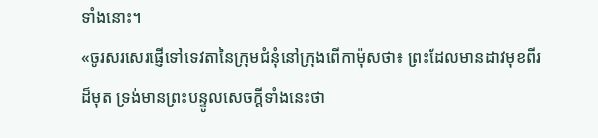ទាំងនោះ។
«ចូរសរសេរផ្ញើទៅទេវតានៃក្រុមជំនុំនៅក្រុងពើកាម៉ុសថា៖ ព្រះដែលមានដាវមុខពីរដ៏មុត ទ្រង់មានព្រះបន្ទូលសេចក្ដីទាំងនេះថា